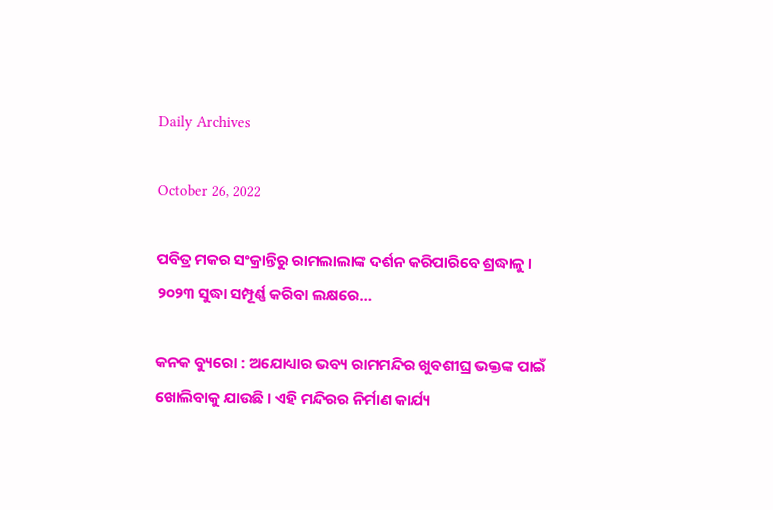Daily Archives

October 26, 2022

ପବିତ୍ର ମକର ସଂକ୍ରାନ୍ତିରୁ ରାମଲାଲାଙ୍କ ଦର୍ଶନ କରିପାରିବେ ଶ୍ରଦ୍ଧାଳୁ । ୨୦୨୩ ସୁଦ୍ଧା ସମ୍ପୂର୍ଣ୍ଣ କରିବା ଲକ୍ଷରେ…

କନକ ବ୍ୟୁରୋ : ଅଯୋଧ୍ୟାର ଭବ୍ୟ ରାମମନ୍ଦିର ଖୁବଶୀଘ୍ର ଭକ୍ତଙ୍କ ପାଇଁ ଖୋଲିବାକୁ ଯାଉଛି । ଏହି ମନ୍ଦିରର ନିର୍ମାଣ କାର୍ଯ୍ୟ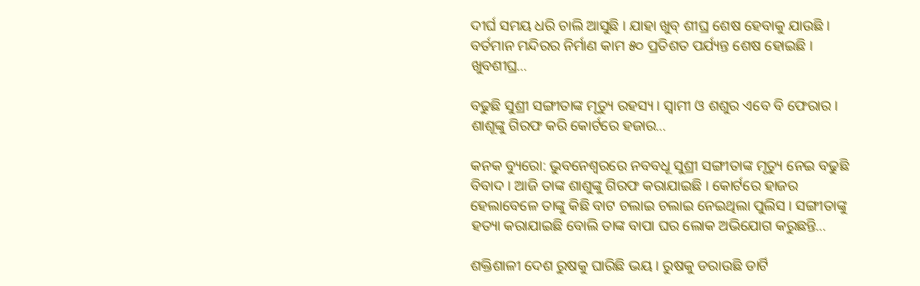ଦୀର୍ଘ ସମୟ ଧରି ଚାଲି ଆସୁଛି । ଯାହା ଖୁବ୍ ଶୀଘ୍ର ଶେଷ ହେବାକୁ ଯାଉଛି । ବର୍ତମାନ ମନ୍ଦିରର ନିର୍ମାଣ କାମ ୫୦ ପ୍ରତିଶତ ପର୍ଯ୍ୟନ୍ତ ଶେଷ ହୋଇଛି । ଖୁବଶୀଘ୍ର…

ବଢୁଛି ସୁଶ୍ରୀ ସଙ୍ଗୀତାଙ୍କ ମୃତ୍ୟୁ ରହସ୍ୟ । ସ୍ୱାମୀ ଓ ଶଶୁର ଏବେ ବି ଫେରାର । ଶାଶୂଙ୍କୁ ଗିରଫ କରି କୋର୍ଟରେ ହଜାର…

କନକ ବ୍ୟୁରୋ: ଭୁବନେଶ୍ୱରରେ ନବବଧୂ ସୁଶ୍ରୀ ସଙ୍ଗୀତାଙ୍କ ମୃତ୍ୟୁ ନେଇ ବଢୁଛି ବିବାଦ । ଆଜି ତାଙ୍କ ଶାଶୁଙ୍କୁ ଗିରଫ କରାଯାଇଛି । କୋର୍ଟରେ ହାଜର ହେଲାବେଳେ ତାଙ୍କୁ କିଛି ବାଟ ଚଲାଇ ଚଲାଇ ନେଇଥିଲା ପୁଲିସ । ସଙ୍ଗୀତାଙ୍କୁ ହତ୍ୟା କରାଯାଇଛି ବୋଲି ତାଙ୍କ ବାପା ଘର ଲୋକ ଅଭିଯୋଗ କରୁଛନ୍ତି…

ଶକ୍ତିଶାଳୀ ଦେଶ ରୁଷକୁ ଘାରିଛି ଭୟ । ରୁଷକୁ ଡରାଉଛି ଡାର୍ଟି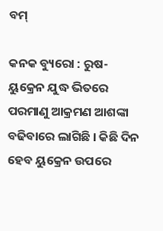ବମ୍

କନକ ବ୍ୟୁରୋ : ରୁଷ-ୟୁକ୍ରେନ ଯୁଦ୍ଧ ଭିତରେ ପରମାଣୁ ଆକ୍ରମଣ ଆଶଙ୍କା ବଢିବାରେ ଲାଗିଛି । କିଛି ଦିନ ହେବ ୟୁକ୍ରେନ ଉପରେ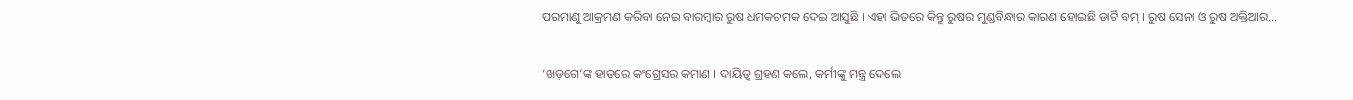ପରମାଣୁ ଆକ୍ରମଣ କରିବା ନେଇ ବାରମ୍ବାର ରୁଷ ଧମକଚମକ ଦେଇ ଆସୁଛି । ଏହା ଭିତରେ କିନ୍ତୁ ରୁଷର ମୁଣ୍ଡବିନ୍ଧାର କାରଣ ହୋଇଛି ଡାର୍ଟି ବମ୍ । ରୁଷ ସେନା ଓ ରୁଷ ଅକ୍ତିଆର…

‘ଖଡ଼ଗେ’ଙ୍କ ହାତରେ କଂଗ୍ରେସର କମାଣ । ଦାୟିତ୍ୱ ଗ୍ରହଣ କଲେ, କର୍ମୀଙ୍କୁ ମନ୍ତ୍ର ଦେଲେ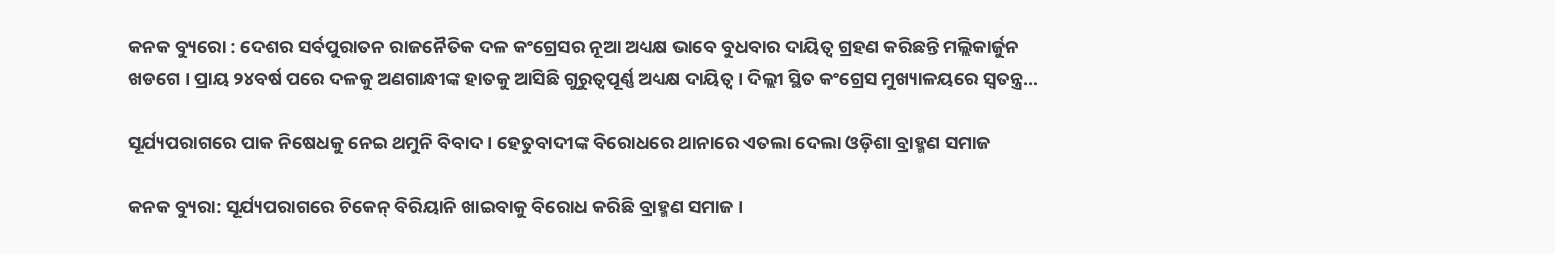କନକ ବ୍ୟୁରୋ : ଦେଶର ସର୍ବପୁରାତନ ରାଜନୈତିକ ଦଳ କଂଗ୍ରେସର ନୂଆ ଅଧ୍ୟକ୍ଷ ଭାବେ ବୁଧବାର ଦାୟିତ୍ୱ ଗ୍ରହଣ କରିଛନ୍ତି ମଲ୍ଲିକାର୍ଜୁନ ଖଡଗେ । ପ୍ରାୟ ୨୪ବର୍ଷ ପରେ ଦଳକୁ ଅଣଗାନ୍ଧୀଙ୍କ ହାତକୁ ଆସିଛି ଗୁରୁତ୍ୱପୂର୍ଣ୍ଣ ଅଧ୍ୟକ୍ଷ ଦାୟିତ୍ୱ । ଦିଲ୍ଲୀ ସ୍ଥିତ କଂଗ୍ରେସ ମୁଖ୍ୟାଳୟରେ ସ୍ୱତନ୍ତ୍ର…

ସୂର୍ଯ୍ୟପରାଗରେ ପାକ ନିଷେଧକୁ ନେଇ ଥମୁନି ବିବାଦ । ହେତୁବାଦୀଙ୍କ ବିରୋଧରେ ଥାନାରେ ଏତଲା ଦେଲା ଓଡ଼ିଶା ବ୍ରାହ୍ମଣ ସମାଜ

କନକ ବ୍ୟୁରା: ସୂର୍ଯ୍ୟପରାଗରେ ଚିକେନ୍ ବିରିୟାନି ଖାଇବାକୁ ବିରୋଧ କରିଛି ବ୍ରାହ୍ମଣ ସମାଜ ।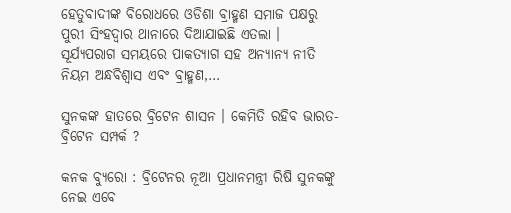ହେତୁବାଦୀଙ୍କ ବିରୋଧରେ ଓଡିଶା ବ୍ରାହ୍ମଣ ସମାଜ ପକ୍ଷରୁ ପୁରୀ ସିଂହଦ୍ୱାର ଥାନାରେ ଦିଆଯାଇଛି ଏତଲା । ସୂର୍ଯ୍ୟପରାଗ ସମୟରେ ପାକତ୍ୟାଗ ସହ ଅନ୍ୟାନ୍ୟ ନୀତି ନିୟମ ଅନ୍ଧବିଶ୍ୱାସ ଏବଂ ବ୍ରାହ୍ମଣ,…

ସୁନକଙ୍କ ହାତରେ ବ୍ରିଟେନ ଶାସନ । କେମିତି ରହିବ ଭାରତ-ବ୍ରିଟେନ ସମ୍ପର୍କ ?

କନକ ବ୍ୟୁରୋ : ବ୍ରିଟେନର ନୂଆ ପ୍ରଧାନମନ୍ତ୍ରୀ ରିଷି ସୁନକଙ୍କୁ ନେଇ ଏବେ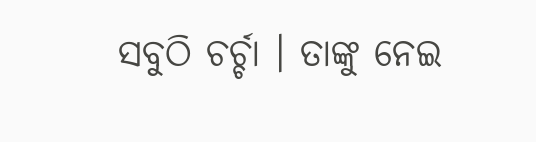ସବୁଠି ଚର୍ଚ୍ଚା । ତାଙ୍କୁ ନେଇ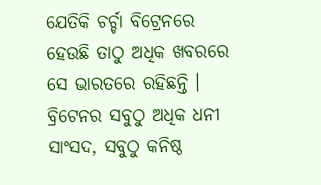ଯେତିକି ଚର୍ଚ୍ଚା ବିଟ୍ରେନରେ ହେଉଛି ତାଠୁ ଅଧିକ ଖବରରେ ସେ ଭାରତରେ ରହିଛନ୍ତି । ବ୍ରିଟେନର ସବୁଠୁ ଅଧିକ ଧନୀ ସାଂସଦ, ସବୁଠୁ କନିଷ୍ଠ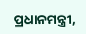ପ୍ରଧାନମନ୍ତ୍ରୀ,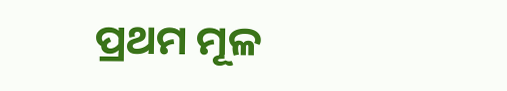ପ୍ରଥମ ମୂଳ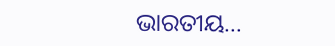ଭାରତୀୟ…